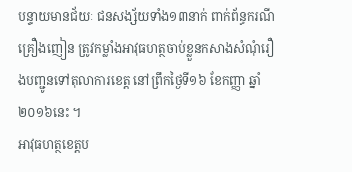បន្ទាយមានជ័យៈ ជនសង្ស័យទាំង១៣នាក់ ពាក់ព័ន្ធករណីគ្រឿងញៀន ត្រូវកម្លាំងអាវុធហត្ថចាប់ខ្លួនកសាងសំណុំរឿងបញ្ជូនទៅតុលាការខេត្ត នៅព្រឹកថ្ងៃទី១៦ ខែកញ្ញា ឆ្នាំ ២០១៦នេះ ។
អាវុធហត្ថខេត្តប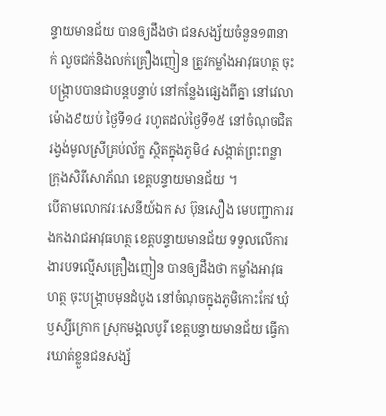ន្ទាយមានជ័យ បានឲ្យដឹងថា ជនសង្ស័យចំនួន១៣នាក់ លួចជក់និងលក់គ្រឿងញៀន ត្រូវកម្លាំងអាវុធហត្ថ ចុះបង្ក្រាបបានជាបន្តបន្ទាប់ នៅកន្លែងផ្សេងពីគ្នា នៅវេលាម៉ោង៩យប់ ថ្ងៃទី១៤ រហូតដល់ថ្ងៃទី១៥ នៅចំណុចជិតរង្វង់មូលស្រីគ្រប់ល័ក្ខ ស្ថិតក្នុងភូមិ៤ សង្កាត់ព្រះពន្លា ក្រុងសិរីសោភ័ណ ខេត្តបន្ទាយមានជ័យ ។
បើតាមលោកវរៈសេនីយ៍ឯក ស ប៊ុនសឿង មេបញ្ជាការរងកងរាជអាវុធហត្ថ ខេត្តបន្ទាយមានជ័យ ទទួលលើការងារបទល្មើសគ្រឿងញៀន បានឲ្យដឹងថា កម្លាំងអាវុធហត្ថ ចុះបង្ក្រាបមុនដំបូង នៅចំណុចក្នុងភូមិកោះកែវ ឃុំឫស្សីក្រោក ស្រុកមង្គលបូរី ខេត្តបន្ទាយមានជ័យ ធ្វើការឃាត់ខ្លួនជនសង្ស័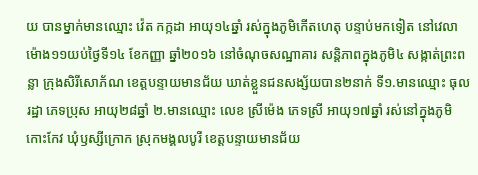យ បានម្នាក់មានឈ្មោះ វ៉េត កក្កដា អាយុ១៤ឆ្នាំ រស់ក្នុងភូមិកើតហេតុ បន្ទាប់មកទៀត នៅវេលាម៉ោង១១យប់ថ្ងៃទី១៤ ខែកញ្ញា ឆ្នាំ២០១៦ នៅចំណុចសណ្ឋាគារ សន្តិភាពក្នុងភូមិ៤ សង្កាត់ព្រះពន្លា ក្រុងសិរីសោភ័ណ ខេត្តបន្ទាយមានជ័យ ឃាត់ខ្លួនជនសង្ស័យបាន២នាក់ ទី១.មានឈ្មោះ ធុល រដ្ឋា ភេទប្រុស អាយុ២៨ឆ្នាំ ២.មានឈ្មោះ លេខ ស្រីម៉េង ភេទស្រី អាយុ១៧ឆ្នាំ រស់នៅក្នុងភូមិកោះកែវ ឃុំឫស្សីក្រោក ស្រុកមង្គលបូរី ខេត្តបន្ទាយមានជ័យ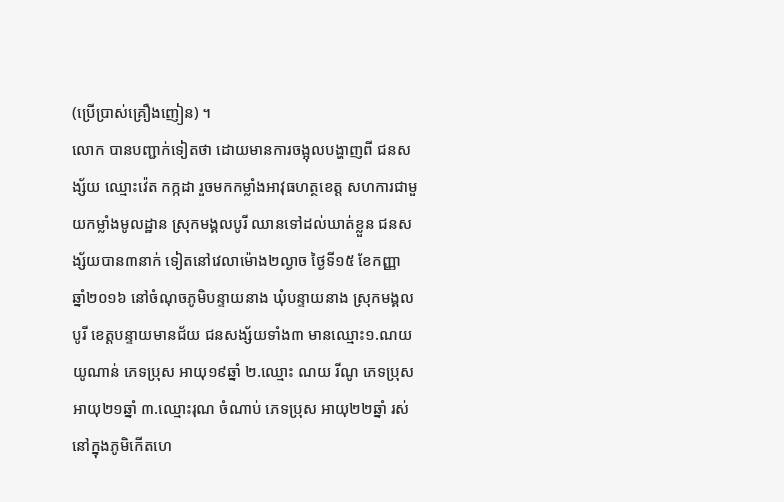(ប្រើប្រាស់គ្រឿងញៀន) ។
លោក បានបញ្ជាក់ទៀតថា ដោយមានការចង្អុលបង្ហាញពី ជនសង្ស័យ ឈ្មោះវ៉េត កក្កដា រួចមកកម្លាំងអាវុធហត្ថខេត្ត សហការជាមួយកម្លាំងមូលដ្ឋាន ស្រុកមង្គលបូរី ឈានទៅដល់ឃាត់ខ្លួន ជនសង្ស័យបាន៣នាក់ ទៀតនៅវេលាម៉ោង២ល្ងាច ថ្ងៃទី១៥ ខែកញ្ញា ឆ្នាំ២០១៦ នៅចំណុចភូមិបន្ទាយនាង ឃុំបន្ទាយនាង ស្រុកមង្គលបូរី ខេត្តបន្ទាយមានជ័យ ជនសង្ស័យទាំង៣ មានឈ្មោះ១.ណយ យូណាន់ ភេទប្រុស អាយុ១៩ឆ្នាំ ២.ឈ្មោះ ណយ រីណូ ភេទប្រុស អាយុ២១ឆ្នាំ ៣.ឈ្មោះរុណ ចំណាប់ ភេទប្រុស អាយុ២២ឆ្នាំ រស់នៅក្នុងភូមិកើតហេ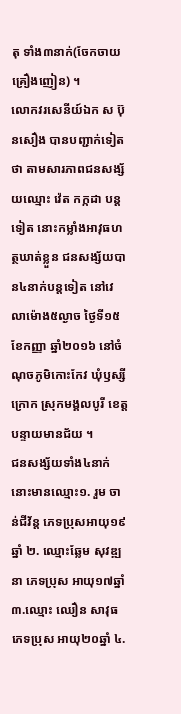តុ ទាំង៣នាក់(ចែកចាយគ្រឿងញៀន) ។
លោកវរសេនីយ៍ឯក ស ប៊ុនសឿង បានបញ្ជាក់ទៀតថា តាមសារភាពជនសង្ស័យឈ្មោះ វ៉េត កក្កដា បន្តទៀត នោះកម្លាំងអាវុធហត្ថឃាត់ខ្លួន ជនសង្ស័យបាន៤នាក់បន្តទៀត នៅវេលាម៉ោង៥ល្ងាច ថ្ងៃទី១៥ ខែកញ្ញា ឆ្នាំ២០១៦ នៅចំណុចភូមិកោះកែវ ឃុំឫស្សីក្រោក ស្រុកមង្គលបូរី ខេត្តបន្ទាយមានជ័យ ។
ជនសង្ស័យទាំង៤នាក់ នោះមានឈ្មោះ១. រួម ចាន់ជីវ័ន្ត ភេទប្រុសអាយុ១៩ឆ្នាំ ២. ឈ្មោះឆ្លែម សុវឌ្ឍនា ភេទប្រុស អាយុ១៧ឆ្នាំ ៣.ឈ្មោះ ឈឿន សាវុធ ភេទប្រុស អាយុ២០ឆ្នាំ ៤.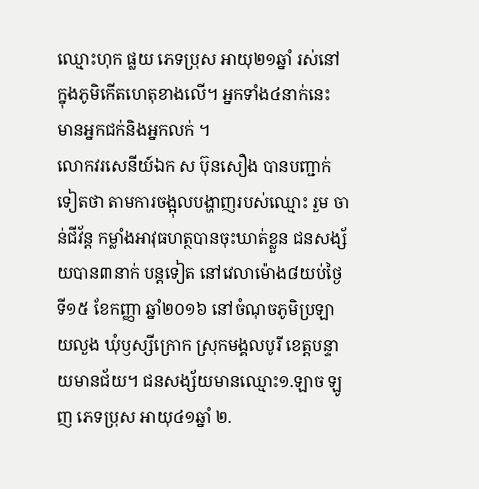ឈ្មោះហុក ផ្លយ ភេទប្រុស អាយុ២១ឆ្នាំ រស់នៅក្នុងភូមិកើតហេតុខាងលើ។ អ្នកទាំង៤នាក់នេះ មានអ្នកជក់និងអ្នកលក់ ។
លោកវរសេនីយ៍ឯក ស ប៊ុនសឿង បានបញ្ជាក់ទៀតថា តាមការចង្អុលបង្ហាញរបស់ឈ្មោះ រួម ចាន់ជីវ័ន្ត កម្លាំងអាវុធហត្ថបានចុះឃាត់ខ្លួន ជនសង្ស័យបាន៣នាក់ បន្តទៀត នៅវេលាម៉ោង៨យប់ថ្ងៃទី១៥ ខែកញ្ញា ឆ្នាំ២០១៦ នៅចំណុចភូមិប្រឡាយលួង ឃុំឫស្សីក្រោក ស្រុកមង្គលបូរី ខេត្តបន្ទាយមានជ័យ។ ជនសង្ស័យមានឈ្មោះ១.ឡាច ឡូញ ភេទប្រុស អាយុ៤១ឆ្នាំ ២.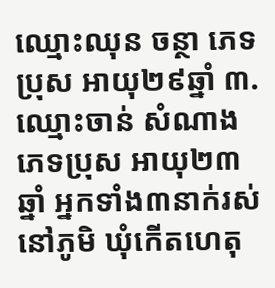ឈ្មោះឈុន ចន្ថា ភេទប្រុស អាយុ២៩ឆ្នាំ ៣. ឈ្មោះចាន់ សំណាង ភេទប្រុស អាយុ២៣ឆ្នាំ អ្នកទាំង៣នាក់រស់នៅភូមិ ឃុំកើតហេតុ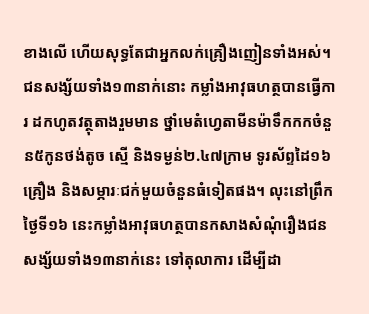ខាងលើ ហើយសុទ្ធតែជាអ្នកលក់គ្រឿងញៀនទាំងអស់។
ជនសង្ស័យទាំង១៣នាក់នោះ កម្លាំងអាវុធហត្ថបានធ្វើការ ដកហូតវត្ថុតាងរួមមាន ថ្នាំមេតំហ្វេតាមីនម៉ាទឹកកកចំនួន៥កូនថង់តូច ស្មើ និងទម្ងន់២.៤៧ក្រាម ទូរស័ព្ទដៃ១៦គ្រឿង និងសម្ភារៈជក់មួយចំនួនធំទៀតផង។ លុះនៅព្រឹកថ្ងៃទី១៦ នេះកម្លាំងអាវុធហត្ថបានកសាងសំណុំរឿងជនសង្ស័យទាំង១៣នាក់នេះ ទៅតុលាការ ដើម្បីដា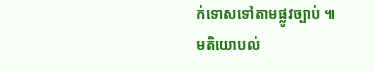ក់ទោសទៅតាមផ្លូវច្បាប់ ៕
មតិយោបល់